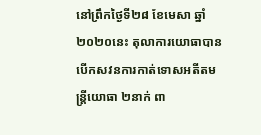នៅព្រឹកថ្ងៃទី២៨ ខែមេសា ឆ្នាំ២០២០នេះ តុលាការយោធាបានបើកសវនការកាត់ទោសអតីតមន្ត្រីយោធា ២នាក់ ពា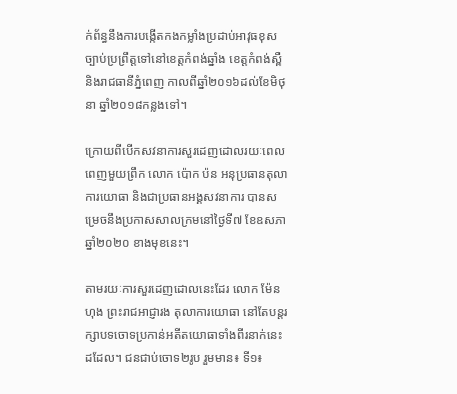ក់ព័ន្ធនឹងការបង្កើតកងកម្លាំងប្រដាប់អាវុធខុសច្បាប់ប្រព្រឹត្តទៅនៅខេត្តកំពង់ឆ្នាំង ខេត្តកំពង់ស្ពឺ និងរាជធានីភ្នំពេញ កាលពីឆ្នាំ២០១៦ដល់ខែមិថុនា ឆ្នាំ២០១៨កន្លងទៅ។

ក្រោយពីបើកសវនាការសួរដេញដោលរយៈពេលពេញមួយព្រឹក លោក ប៉ោក ប៉ន អនុប្រធានតុលាការយោធា និងជាប្រធានអង្គសវនាការ បានសម្រេចនឹងប្រកាសសាលក្រមនៅថ្ងៃទី៧ ខែឧសភា ឆ្នាំ២០២០ ខាងមុខនេះ។

តាមរយៈការសួរដេញដោលនេះដែរ លោក ម៉ែន ហុង ព្រះរាជអាជ្ញារង តុលាការយោធា នៅតែបន្តរក្សាបទចោទប្រកាន់អតីតយោធាទាំងពីរនាក់នេះដដែល។ ជនជាប់ចោទ២រូប រួមមាន៖ ទី១៖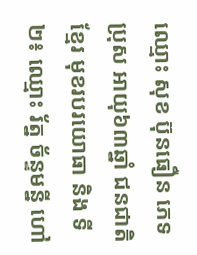ឈ្មោះ សុខ ប៊ុនធឿន ភេទប្រុស អាយុ៦៣ឆ្នាំ ជនជាតិខ្មែរ មុខរបរយោធា និង ទី២៖ ឈ្មោះ រ័ត្ន ច័ន្ទមន្នី ហៅ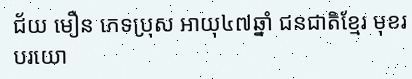ជ័យ មឿន ភេទប្រុស អាយុ៤៧ឆ្នាំ ជនជាតិខ្មែរ មុខរបរយោ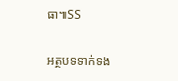ធា៕SS

អត្ថបទទាក់ទង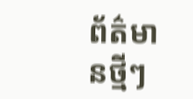ព័ត៌មានថ្មីៗ